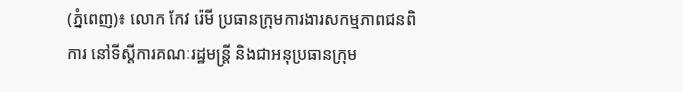(ភ្នំពេញ)៖ លោក កែវ រ៉េមី ប្រធានក្រុមការងារសកម្មភាពជនពិការ នៅទីស្តីការគណៈរដ្ឋមន្រ្តី និងជាអនុប្រធានក្រុម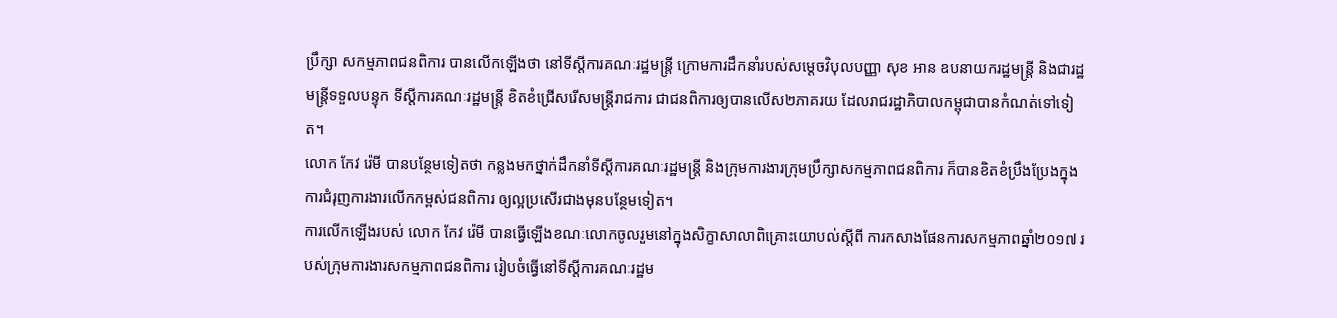ប្រឹក្សា សកម្មភាពជនពិការ បានលើកឡើងថា នៅទីស្តីការគណៈរដ្ឋមន្រ្តី ក្រោមការដឹកនាំរបស់សម្តេចវិបុលបញ្ញា សុខ អាន ឧបនាយករដ្ឋមន្រ្តី និងជារដ្ឋមន្រ្តីទទួលបន្ទុក ទីស្តីការគណៈរដ្ឋមន្រ្តី ខិតខំជ្រើសរើសមន្រ្តីរាជការ ជាជនពិការឲ្យបានលើស២ភាគរយ ដែលរាជរដ្ឋាភិបាលកម្ពុជាបានកំណត់ទៅទៀត។
លោក កែវ រ៉េមី បានបន្ថែមទៀតថា កន្លងមកថ្នាក់ដឹកនាំទីស្តីការគណៈរដ្ឋមន្រ្តី និងក្រុមការងារក្រុមប្រឹក្សាសកម្មភាពជនពិការ ក៏បានខិតខំប្រឹងប្រែងក្នុងការជំរុញការងារលើកកម្ពស់ជនពិការ ឲ្យល្អប្រសើរជាងមុនបន្ថែមទៀត។
ការលើកឡើងរបស់ លោក កែវ រ៉េមី បានធ្វើឡើងខណៈលោកចូលរួមនៅក្នុងសិក្ខាសាលាពិគ្រោះយោបល់ស្តីពី ការកសាងផែនការសកម្មភាពឆ្នាំ២០១៧ របស់ក្រុមការងារសកម្មភាពជនពិការ រៀបចំធ្វើនៅទីស្តីការគណៈរដ្ឋម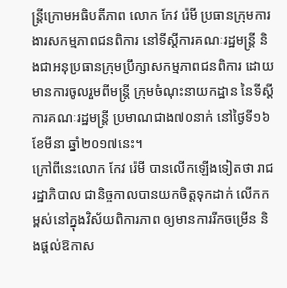ន្រ្តីក្រោមអធិបតីភាព លោក កែវ រ៉េមី ប្រធានក្រុមការងារសកម្មភាពជនពិការ នៅទីស្តីការគណៈរដ្ឋមន្រ្តី និងជាអនុប្រធានក្រុមប្រឹក្សាសកម្មភាពជនពិការ ដោយមានការចូលរួមពីមន្រ្តី ក្រុមចំណុះនាយកដ្ឋាន នៃទីស្តីការគណៈរដ្ឋមន្រ្តី ប្រមាណជាង៧០នាក់ នៅថ្ងៃទី១៦ ខែមីនា ឆ្នាំ២០១៧នេះ។
ក្រៅពីនេះលោក កែវ រ៉េមី បានលើកឡើងទៀតថា រាជរដ្ឋាភិបាល ជានិច្ចកាលបានយកចិត្តទុកដាក់ លើកកម្ពស់នៅក្នុងវិស័យពិការភាព ឲ្យមានការរីកចម្រើន និងផ្តល់ឱកាស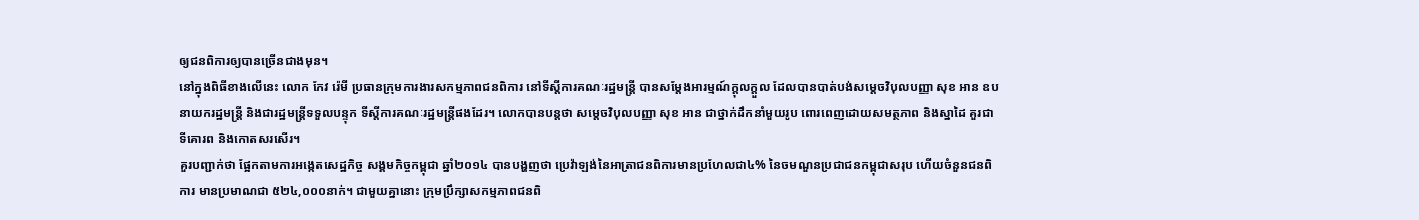ឲ្យជនពិការឲ្យបានច្រើនជាងមុន។
នៅក្នុងពិធីខាងលើនេះ លោក កែវ រ៉េមី ប្រធានក្រុមការងារសកម្មភាពជនពិការ នៅទីស្តីការគណៈរដ្ឋមន្រ្តី បានសម្តែងអារម្មណ៍ក្តុលក្តួល ដែលបានបាត់បង់សម្តេចវិបុលបញ្ញា សុខ អាន ឧបនាយករដ្ឋមន្រ្តី និងជារដ្ឋមន្រ្តីទទួលបន្ទុក ទីស្តីការគណៈរដ្ឋមន្រ្តីផងដែរ។ លោកបានបន្តថា សម្តេចវិបុលបញ្ញា សុខ អាន ជាថ្នាក់ដឹកនាំមួយរូប ពោរពេញដោយសមត្ថភាព និងស្នាដៃ គួរជាទីគោរព និងកោតសរសើរ។
គួរបញ្ជាក់ថា ផ្អែកតាមការអង្កេតសេដ្ឋកិច្ច សង្គមកិច្ចកម្ពុជា ឆ្នាំ២០១៤ បានបង្ហញថា ប្រេវ៉ាឡង់នៃអាត្រាជនពិការមានប្រហែលជា៤% នៃចមណួនប្រជាជនកម្ពុជាសរុប ហើយចំនួនជនពិការ មានប្រមាណជា ៥២៤,០០០នាក់។ ជាមួយគ្នានោះ ក្រុមប្រឹក្សាសកម្មភាពជនពិ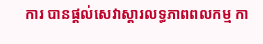ការ បានផ្តល់សេវាស្តារលទ្ធភាពពលកម្ម កា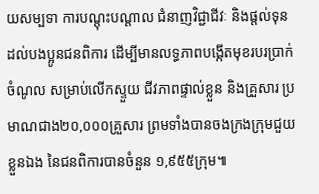យសម្បទា ការបណ្តុះបណ្តាល ជំនាញវិជ្ជាជីវៈ និងផ្តល់ទុនដល់បងប្អូនជនពិការ ដើម្បីមានលទ្ធភាពបង្កើតមុខរបរប្រាក់ចំណូល សម្រាប់លើកស្ទួយ ជីវភាពផ្ទាល់ខ្លួន និងគ្រួសារ ប្រមាណជាង២០,០០០គ្រួសារ ព្រមទាំងបានចងក្រងក្រុមជួយខ្លួនឯង នៃជនពិការបានចំនួន ១,៩៥៥ក្រុម៕